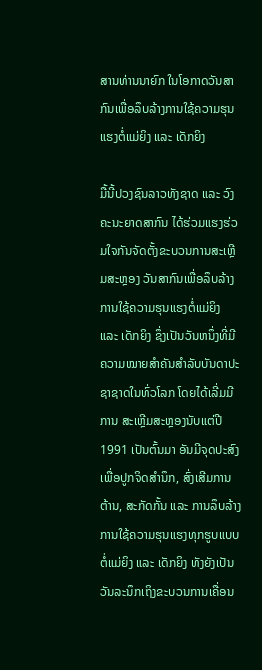ສານທ່ານນາຍົກ ໃນໂອກາດວັນສາກົນເພື່ອລຶບລ້າງການໃຊ້ຄວາມຮຸນແຮງຕໍ່ແມ່ຍິງ ແລະ ເດັກຍິງ

ມື້ນີ້ປວງຊົນລາວທັງຊາດ ແລະ ວົງຄະນະຍາດສາກົນ ໄດ້ຮ່ວມແຮງຮ່ວມໃຈກັນຈັດຕັ້ງຂະບວນການສະເຫຼີມສະຫຼອງ ວັນສາກົນເພື່ອລຶບລ້າງການໃຊ້ຄວາມຮຸນແຮງຕໍ່ແມ່ຍິງ ແລະ ເດັກຍິງ ຊຶ່ງເປັນວັນຫນຶ່ງທີ່ມີຄວາມໝາຍສໍາຄັນສໍາລັບບັນດາປະຊາຊາດໃນທົ່ວໂລກ ໂດຍໄດ້ເລີ່ມມີການ ສະເຫຼີມສະຫຼອງນັບແຕ່ປີ 1991 ເປັນຕົ້ນມາ ອັນມີຈຸດປະສົງເພື່ອປູກຈິດສໍານຶກ, ສົ່ງເສີມການຕ້ານ, ສະກັດກັ້ນ ແລະ ການລຶບລ້າງການໃຊ້ຄວາມຮຸນແຮງທຸກຮູບແບບຕໍ່ແມ່ຍິງ ແລະ ເດັກຍິງ ທັງຍັງເປັນວັນລະນຶກເຖິງຂະບວນການເຄື່ອນ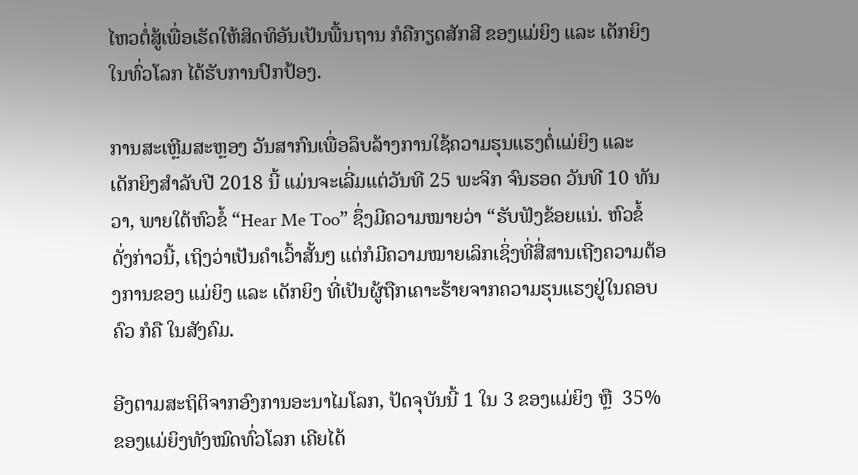ໄຫວຕໍ່ສູ້ເພື່ອເຮັດໃຫ້ສິດທິອັນເປັນພື້ນຖານ ກໍຄືກຽດສັກສີ ຂອງແມ່ຍິງ ແລະ ເດັກຍິງໃນທົ່ວໂລກ ໄດ້ຮັບການປົກປ້ອງ.

ການສະເຫຼີມສະຫຼອງ ວັນສາກົນເພື່ອລຶບລ້າງການໃຊ້ຄວາມຮຸນແຮງຕໍ່ແມ່ຍິງ ແລະ ເດັກຍິງສໍາລັບປີ 2018 ນີ້ ແມ່ນຈະເລີ່ມແຕ່ວັນທີ 25 ພະຈິກ ຈົນຮອດ ວັນທີ 10 ທັນວາ, ພາຍໃຕ້ຫົວຂໍ້ “Hear Me Too” ຊຶ່ງມີຄວາມໝາຍວ່າ “ຮັບຟັງຂ້ອຍແນ່. ຫົວຂໍ້ດັ່ງກ່າວນີ້, ເຖິງວ່າເປັນຄໍາເວົ້າສັ້ນໆ ແຕ່ກໍມີຄວາມໝາຍເລິກເຊິ່ງທີ່ສື່ສານເຖີງຄວາມຕ້ອງການຂອງ ແມ່ຍິງ ແລະ ເດັກຍິງ ທີ່ເປັນຜູ້ຖືກເຄາະຮ້າຍຈາກຄວາມຮຸນແຮງຢູ່ໃນຄອບຄົວ ກໍຄື ໃນສັງຄົມ.

ອີງຕາມສະຖິຕິຈາກອົງການອະນາໄມໂລກ, ປັດຈຸບັນນີ້ 1 ໃນ 3 ຂອງແມ່ຍິງ ຫຼື  35% ຂອງແມ່ຍິງທັງໝົດທົ່ວໂລກ ເຄີຍໄດ້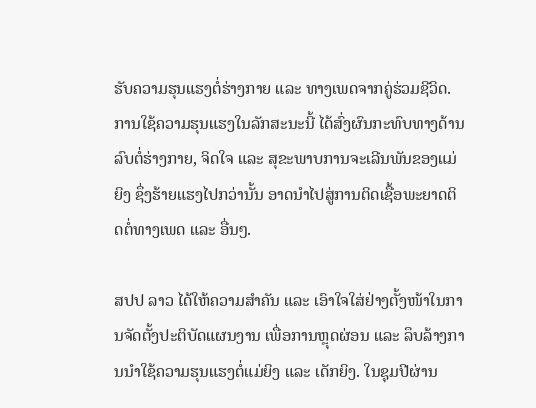ຮັບຄວາມຮຸນແຮງຕໍ່ຮ່າງກາຍ ແລະ ທາງເພດຈາກຄູ່ຮ່ວມຊີວິດ. ການໃຊ້ຄວາມຮຸນແຮງໃນລັກສະນະນີ້ ໄດ້ສົ່ງຜົນກະທົບທາງດ້ານລົບຕໍ່ຮ່າງກາຍ, ຈິດໃຈ ແລະ ສຸຂະພາບການຈະເລີນພັນຂອງແມ່ຍິງ ຊຶ່ງຮ້າຍແຮງໄປກວ່ານັ້ນ ອາດນໍາໄປສູ່ການຕິດເຊື້ອພະຍາດຕິດຕໍ່ທາງເພດ ແລະ ອື່ນໆ.

ສປປ ລາວ ໄດ້ໃຫ້ຄວາມສໍາຄັນ ແລະ ເອົາໃຈໃສ່ຢ່າງຕັ້ງໜ້າໃນການຈັດຕັ້ງປະຕິບັດແຜນງານ ເພື່ອການຫຼຸດຜ່ອນ ແລະ ລຶບລ້າງການນໍາໃຊ້ຄວາມຮຸນແຮງຕໍ່ແມ່ຍິງ ແລະ ເດັກຍິງ. ໃນຊຸມປີຜ່ານ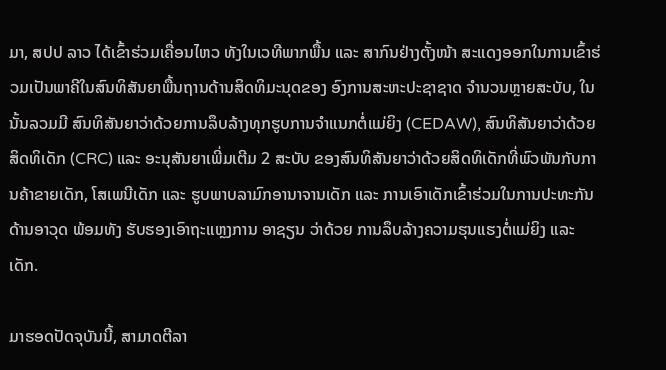ມາ, ສປປ ລາວ ໄດ້ເຂົ້າຮ່ວມເຄື່ອນໄຫວ ທັງໃນເວທີພາກພື້ນ ແລະ ສາກົນຢ່າງຕັ້ງໜ້າ ສະແດງອອກໃນການເຂົ້າຮ່ວມເປັນພາຄີໃນສົນທິສັນຍາພື້ນຖານດ້ານສິດທິມະນຸດຂອງ ອົງການສະຫະປະຊາຊາດ ຈຳນວນຫຼາຍສະບັບ, ໃນນັ້ນລວມມີ ສົນທິສັນຍາວ່າດ້ວຍການລຶບລ້າງທຸກຮູບການຈຳແນກຕໍ່ແມ່ຍິງ (CEDAW), ສົນທິສັນຍາວ່າດ້ວຍສິດທິເດັກ (CRC) ແລະ ອະນຸສັນຍາເພີ່ມເຕີມ 2 ສະບັບ ຂອງສົນທິສັນຍາວ່າດ້ວຍສິດທິເດັກທີ່ພົວພັນກັບການຄ້າຂາຍເດັກ, ໂສເພນີເດັກ ແລະ ຮູບພາບລາມົກອານາຈານເດັກ ແລະ ການເອົາເດັກເຂົ້າຮ່ວມໃນການປະທະກັນດ້ານອາວຸດ ພ້ອມທັງ ຮັບຮອງເອົາຖະແຫຼງການ ອາຊຽນ ວ່າດ້ວຍ ການລຶບລ້າງຄວາມຮຸນແຮງຕໍ່ແມ່ຍິງ ແລະ ເດັກ.

ມາຮອດປັດຈຸບັນນີ້, ສາມາດຕີລາ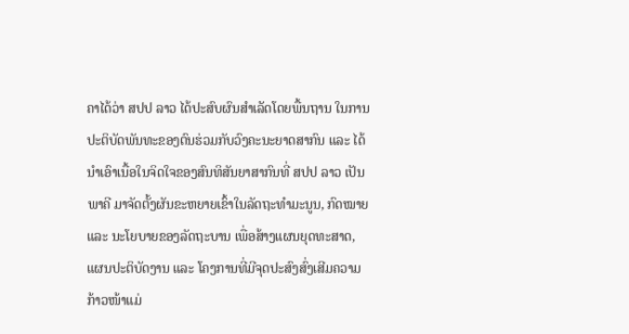ຄາໄດ້ວ່າ ສປປ ລາວ ໄດ້ປະສົບຜົນສໍາເລັດໂດຍພື້ນຖານ ໃນການປະຕິບັດພັນທະຂອງຕົນຮ່ວມກັບວົງຄະນະຍາດສາກົນ ແລະ ໄດ້ນໍາເອົາເນື້ອໃນຈິດໃຈຂອງສົນທິສັນຍາສາກົນທີ່ ສປປ ລາວ ເປັນພາຄີ ມາຈັດຕັ້ງຜັນຂະຫຍາຍເຂົ້າໃນລັດຖະທໍາມະນູນ, ກົດໝາຍ ແລະ ນະໂຍບາຍຂອງລັດຖະບານ ເພື່ອສ້າງແຜນຍຸດທະສາດ, ແຜນປະຕິບັດງານ ແລະ ໂຄງການທີ່ມີຈຸດປະສົງສົ່ງເສີມຄວາມກ້າວໜ້າແມ່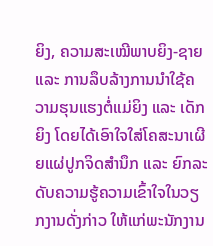ຍິງ, ຄວາມສະເໝີພາບຍິງ-ຊາຍ ແລະ ການລຶບລ້າງການນໍາໃຊ້ຄວາມຮຸນແຮງຕໍ່ແມ່ຍິງ ແລະ ເດັກຍິງ ໂດຍໄດ້ເອົາໃຈໃສ່ໂຄສະນາເຜີຍແຜ່ປູກຈິດສໍານຶກ ແລະ ຍົກລະດັບຄວາມຮູ້ຄວາມເຂົ້າໃຈໃນວຽກງານດັ່ງກ່າວ ໃຫ້ແກ່ພະນັກງານ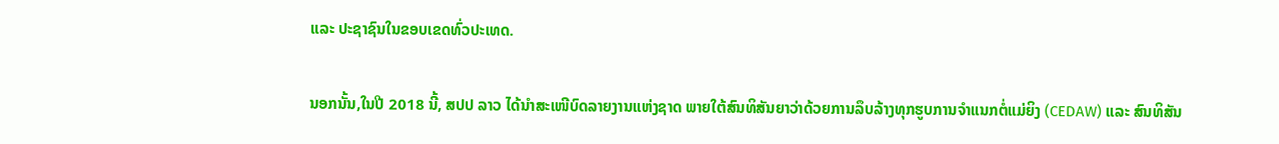ແລະ ປະຊາຊົນໃນຂອບເຂດທົ່ວປະເທດ.

ນອກນັ້ນ,ໃນປີ 2018 ນີ້, ສປປ ລາວ ໄດ້ນຳສະເໜີບົດລາຍງານແຫ່ງຊາດ ພາຍໃຕ້ສົນທິສັນຍາວ່າດ້ວຍການລຶບລ້າງທຸກຮູບການຈຳແນກຕໍ່ແມ່ຍິງ (CEDAW) ແລະ ສົນທິສັນ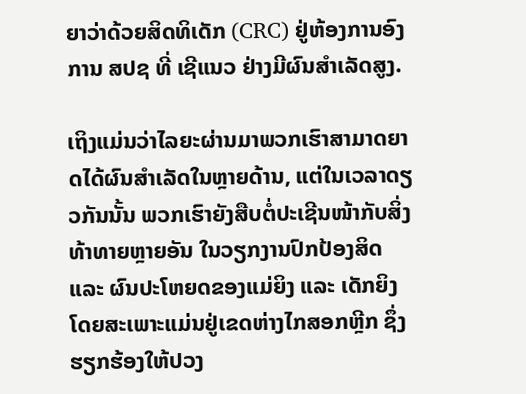ຍາວ່າດ້ວຍສິດທິເດັກ (CRC) ຢູ່ຫ້ອງການອົງການ ສປຊ ທີ່ ເຊີແນວ ຢ່າງມີຜົນສຳເລັດສູງ.

ເຖິງແມ່ນວ່າໄລຍະຜ່ານມາພວກເຮົາສາມາດຍາດໄດ້ຜົນສໍາເລັດໃນຫຼາຍດ້ານ, ແຕ່ໃນເວລາດຽວກັນນັ້ນ ພວກເຮົາຍັງສືບຕໍ່ປະເຊີນໜ້າກັບສິ່ງທ້າທາຍຫຼາຍອັນ ໃນວຽກງານປົກປ້ອງສິດ ແລະ ຜົນປະໂຫຍດຂອງແມ່ຍິງ ແລະ ເດັກຍິງ ໂດຍສະເພາະແມ່ນຢູ່ເຂດຫ່າງໄກສອກຫຼີກ ຊຶ່ງຮຽກຮ້ອງໃຫ້ປວງ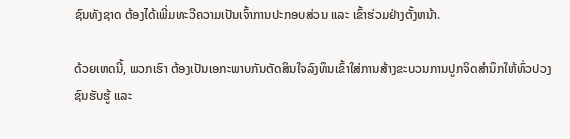ຊົນທັງຊາດ ຕ້ອງໄດ້ເພີ່ມທະວີຄວາມເປັນເຈົ້າການປະກອບສ່ວນ ແລະ ເຂົ້າຮ່ວມຢ່າງຕັ້ງຫນ້າ.

ດ້ວຍເຫດນີ້, ພວກເຮົາ ຕ້ອງເປັນເອກະພາບກັນຕັດສິນໃຈລົງທຶນເຂົ້າໃສ່ການສ້າງຂະບວນການປູກຈິດສໍານຶກໃຫ້ທົ່ວປວງຊົນຮັບຮູ້ ແລະ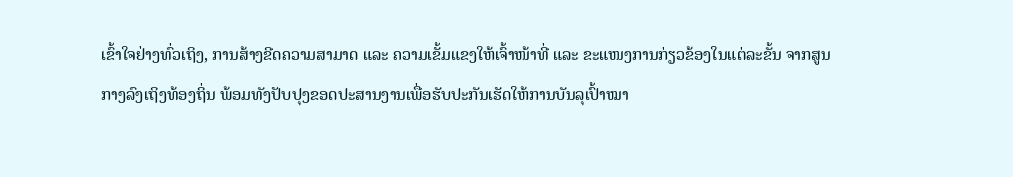ເຂົ້າໃຈຢ່າງທົ່ວເຖິງ, ການສ້າງຂີດຄວາມສາມາດ ແລະ ຄວາມເຂັ້ມແຂງໃຫ້ເຈົ້າໜ້າທີ່ ແລະ ຂະແໜງການກ່ຽວຂ້ອງໃນແຕ່ລະຂັ້ນ ຈາກສູນກາງລົງເຖິງທ້ອງຖິ່ນ ພ້ອມທັງປັບປຸງຂອດປະສານງານເພື່ອຮັບປະກັນເຮັດໃຫ້ການບັນລຸເປົ້າໝາ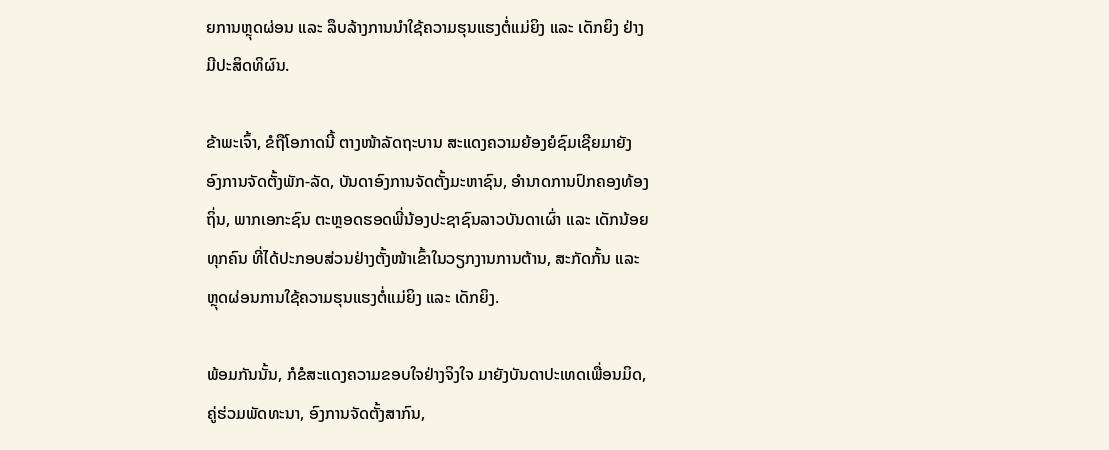ຍການຫຼຸດຜ່ອນ ແລະ ລຶບລ້າງການນໍາໃຊ້ຄວາມຮຸນແຮງຕໍ່ແມ່ຍິງ ແລະ ເດັກຍິງ ຢ່າງມີປະສິດທິຜົນ.

ຂ້າພະເຈົ້າ, ຂໍຖືໂອກາດນີ້ ຕາງໜ້າລັດຖະບານ ສະແດງຄວາມຍ້ອງຍໍຊົມເຊີຍມາຍັງ ອົງການຈັດຕັ້ງພັກ-ລັດ, ບັນດາອົງການຈັດຕັ້ງມະຫາຊົນ, ອໍານາດການປົກຄອງທ້ອງຖິ່ນ, ພາກເອກະຊົນ ຕະຫຼອດຮອດພີ່ນ້ອງປະຊາຊົນລາວບັນດາເຜົ່າ ແລະ ເດັກນ້ອຍທຸກຄົນ ທີ່ໄດ້ປະກອບສ່ວນຢ່າງຕັ້ງໜ້າເຂົ້າໃນວຽກງານການຕ້ານ, ສະກັດກັ້ນ ແລະ ຫຼຸດຜ່ອນການໃຊ້ຄວາມຮຸນແຮງຕໍ່ແມ່ຍິງ ແລະ ເດັກຍິງ.

ພ້ອມກັນນັ້ນ, ກໍຂໍສະແດງຄວາມຂອບໃຈຢ່າງຈິງໃຈ ມາຍັງບັນດາປະເທດເພື່ອນມິດ, ຄູ່ຮ່ວມພັດທະນາ, ອົງການຈັດຕັ້ງສາກົນ,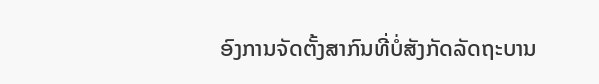ອົງການຈັດຕັ້ງສາກົນທີ່ບໍ່ສັງກັດລັດຖະບານ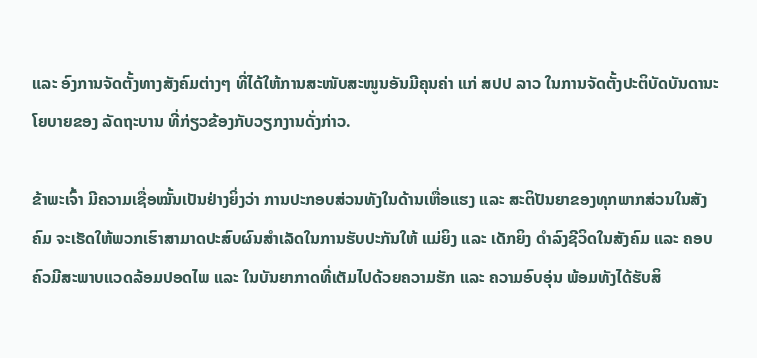ແລະ ອົງການຈັດຕັ້ງທາງສັງຄົມຕ່າງໆ ທີ່ໄດ້ໃຫ້ການສະໜັບສະໜູນອັນມີຄຸນຄ່າ ແກ່ ສປປ ລາວ ໃນການຈັດຕັ້ງປະຕິບັດບັນດານະໂຍບາຍຂອງ ລັດຖະບານ ທີ່ກ່ຽວຂ້ອງກັບວຽກງານດັ່ງກ່າວ.

ຂ້າພະເຈົ້າ ມີຄວາມເຊື່ອໝັ້ນເປັນຢ່າງຍິ່ງວ່າ ການປະກອບສ່ວນທັງໃນດ້ານເຫື່ອແຮງ ແລະ ສະຕິປັນຍາຂອງທຸກພາກສ່ວນໃນສັງຄົມ ຈະເຮັດໃຫ້ພວກເຮົາສາມາດປະສົບຜົນສໍາເລັດໃນການຮັບປະກັນໃຫ້ ແມ່ຍິງ ແລະ ເດັກຍິງ ດໍາລົງຊີວິດໃນສັງຄົມ ແລະ ຄອບຄົວມີສະພາບແວດລ້ອມປອດໄພ ແລະ ໃນບັນຍາກາດທີ່ເຕັມໄປດ້ວຍຄວາມຮັກ ແລະ ຄວາມອົບອຸ່ນ ພ້ອມທັງໄດ້ຮັບສິ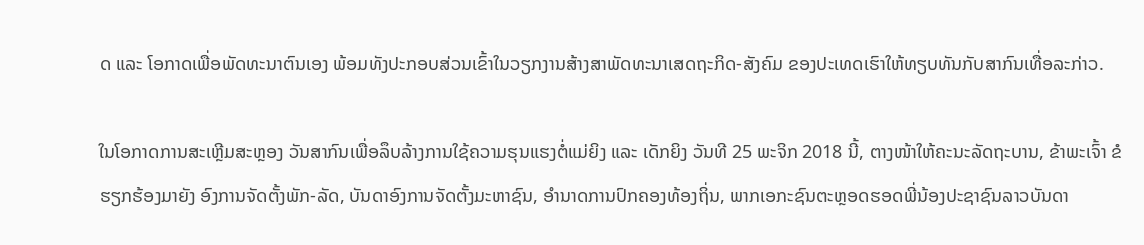ດ ແລະ ໂອກາດເພື່ອພັດທະນາຕົນເອງ ພ້ອມທັງປະກອບສ່ວນເຂົ້າໃນວຽກງານສ້າງສາພັດທະນາເສດຖະກິດ-ສັງຄົມ ຂອງປະເທດເຮົາໃຫ້ທຽບທັນກັບສາກົນເທື່ອລະກ່າວ.

ໃນໂອກາດການສະເຫຼີມສະຫຼອງ ວັນສາກົນເພື່ອລຶບລ້າງການໃຊ້ຄວາມຮຸນແຮງຕໍ່ແມ່ຍິງ ແລະ ເດັກຍິງ ວັນທີ 25 ພະຈິກ 2018 ນີ້, ຕາງໜ້າໃຫ້ຄະນະລັດຖະບານ, ຂ້າພະເຈົ້າ ຂໍຮຽກຮ້ອງມາຍັງ ອົງການຈັດຕັ້ງພັກ-ລັດ, ບັນດາອົງການຈັດຕັ້ງມະຫາຊົນ, ອໍານາດການປົກຄອງທ້ອງຖິ່ນ, ພາກເອກະຊົນຕະຫຼອດຮອດພີ່ນ້ອງປະຊາຊົນລາວບັນດາ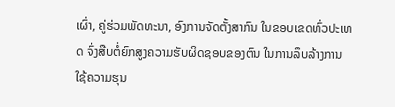ເຜົ່າ, ຄູ່ຮ່ວມພັດທະນາ, ອົງການຈັດຕັ້ງສາກົນ ໃນຂອບເຂດທົ່ວປະເທດ ຈົ່ງສືບຕໍ່ຍົກສູງຄວາມຮັບຜິດຊອບຂອງຕົນ ໃນການລຶບລ້າງການໃຊ້ຄວາມຮຸນ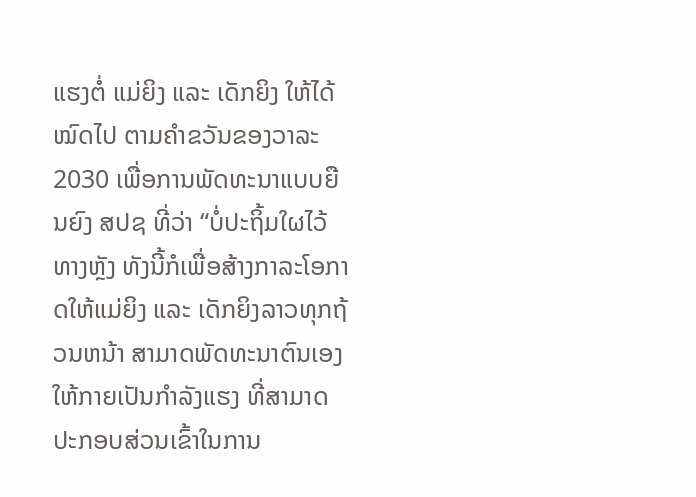ແຮງຕໍ່ ແມ່ຍິງ ແລະ ເດັກຍິງ ໃຫ້ໄດ້ໝົດໄປ ຕາມຄຳຂວັນຂອງວາລະ 2030 ເພື່ອການພັດທະນາແບບຍືນຍົງ ສປຊ ທີ່ວ່າ “ບໍ່ປະຖິ້ມໃຜໄວ້ທາງຫຼັງ ທັງນີ້ກໍເພື່ອສ້າງກາລະໂອກາດໃຫ້ແມ່ຍິງ ແລະ ເດັກຍິງລາວທຸກຖ້ວນຫນ້າ ສາມາດພັດທະນາຕົນເອງໃຫ້ກາຍເປັນກໍາລັງແຮງ ທີ່ສາມາດປະກອບສ່ວນເຂົ້າໃນການ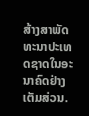ສ້າງສາພັດທະນາປະເທດຊາດໃນອະນາຄົດຢ່າງເຕັມສ່ວນ.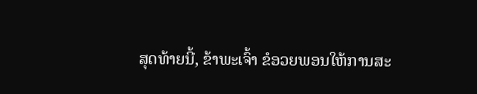ສຸດທ້າຍນີ້, ຂ້າພະເຈົ້າ ຂໍອວຍພອນໃຫ້ການສະ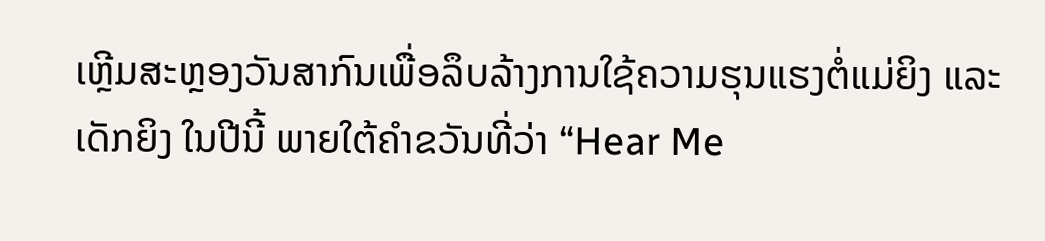ເຫຼີມສະຫຼອງວັນສາກົນເພື່ອລຶບລ້າງການໃຊ້ຄວາມຮຸນແຮງຕໍ່ແມ່ຍິງ ແລະ ເດັກຍິງ ໃນປີນີ້ ພາຍໃຕ້ຄໍາຂວັນທີ່ວ່າ “Hear Me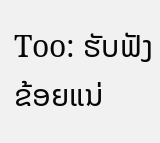Too: ຮັບຟັງຂ້ອຍແນ່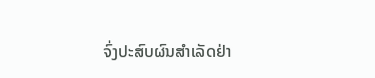ຈົ່ງປະສົບຜົນສຳເລັດຢ່າ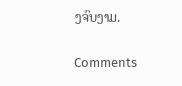ງຈົບງາມ.

Comments